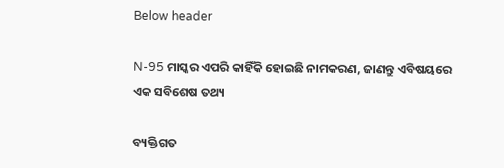Below header

N-95 ମାସ୍କର ଏପରି କାହିଁକି ହୋଇଛି ନାମକରଣ, ଜାଣନ୍ତୁ ଏବିଷୟରେ ଏକ ସବିଶେଷ ତଥ୍ୟ

ବ୍ୟକ୍ତିଗତ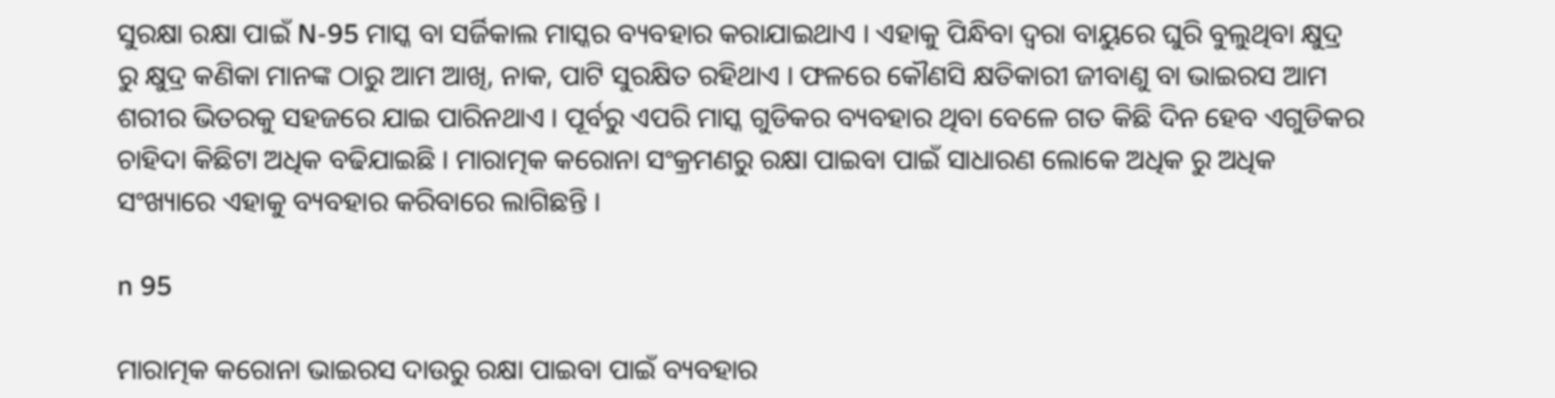ସୁରକ୍ଷା ରକ୍ଷା ପାଇଁ N-95 ମାସ୍କ ବା ସର୍ଜିକାଲ ମାସ୍କର ବ୍ୟବହାର କରାଯାଇଥାଏ । ଏହାକୁ ପିନ୍ଧିବା ଦ୍ୱରା ବାୟୁରେ ଘୁରି ବୁଲୁଥିବା କ୍ଷୁଦ୍ର ରୁ କ୍ଷୁଦ୍ର କଣିକା ମାନଙ୍କ ଠାରୁ ଆମ ଆଖି, ନାକ, ପାଟି ସୁରକ୍ଷିତ ରହିଥାଏ । ଫଳରେ କୌଣସି କ୍ଷତିକାରୀ ଜୀବାଣୁ ବା ଭାଇରସ ଆମ ଶରୀର ଭିତରକୁ ସହଜରେ ଯାଇ ପାରିନଥାଏ । ପୂର୍ବରୁ ଏପରି ମାସ୍କ ଗୁଡିକର ବ୍ୟବହାର ଥିବା ବେଳେ ଗତ କିଛି ଦିନ ହେବ ଏଗୁଡିକର ଚାହିଦା କିଛିଟା ଅଧିକ ବଢିଯାଇଛି । ମାରାତ୍ମକ କରୋନା ସଂକ୍ରମଣରୁ ରକ୍ଷା ପାଇବା ପାଇଁ ସାଧାରଣ ଲୋକେ ଅଧିକ ରୁ ଅଧିକ ସଂଖ୍ୟାରେ ଏହାକୁ ବ୍ୟବହାର କରିବାରେ ଲାଗିଛନ୍ତି ।

n 95

ମାରାତ୍ମକ କରୋନା ଭାଇରସ ଦାଉରୁ ରକ୍ଷା ପାଇବା ପାଇଁ ବ୍ୟବହାର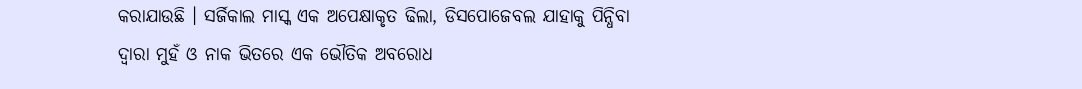କରାଯାଉଛି । ସର୍ଜିକାଲ ମାସ୍କ ଏକ ଅପେକ୍ଷାକୃତ ଢିଲା, ଡିସପୋଜେବଲ ଯାହାକୁ ପିନ୍ଧିବା ଦ୍ୱାରା ମୁହଁ ଓ ନାକ ଭିତରେ ଏକ ଭୌତିକ ଅବରୋଧ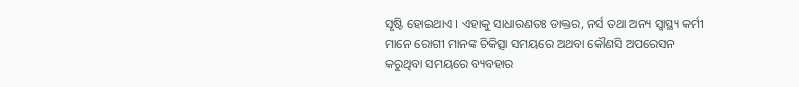ସୃଷ୍ଟି ହୋଇଥାଏ । ଏହାକୁ ସାଧାରଣତଃ ଡାକ୍ତର, ନର୍ସ ତଥା ଅନ୍ୟ ସ୍ୱାସ୍ଥ୍ୟ କର୍ମୀ ମାନେ ରୋଗୀ ମାନଙ୍କ ଚିକିତ୍ସା ସମୟରେ ଅଥବା କୌଣସି ଅପରେସନ କରୁଥିବା ସମୟରେ ବ୍ୟବହାର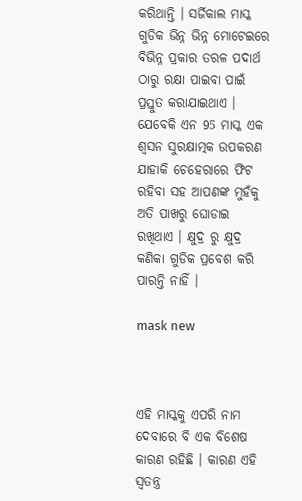କରିଥାନ୍ତି । ସର୍ଜିକାଲ ମାସ୍କ ଗୁଡିକ ଭିନ୍ନ ଭିନ୍ନ ମୋଟେଇରେ ବିଭିନ୍ନ ପ୍ରକାର ତରଳ ପଦାର୍ଥ ଠାରୁ ରକ୍ଷା ପାଇବା ପାଇଁ ପ୍ରସ୍ତୁତ କରାଯାଇଥାଏ ।
ଯେବେକି ଏନ 95 ମାସ୍କ ଏକ ଶ୍ୱସନ ସୁରକ୍ଷାତ୍ମକ ଉପକରଣ ଯାହାକି ଚେହେରାରେ ଫିଟ ରହିବା ସହ ଆପଣଙ୍କ ମୁହଁକୁ ଅତି ପାଖରୁ ଘୋଡାଇ ରଖିଥାଏ । କ୍ଷୁଦ୍ର ରୁ କ୍ଷୁଦ୍ର କଣିକା ଗୁଡିକ ପ୍ରବେଶ କରି ପାରନ୍ତି ନାହିଁ ।

mask new



ଏହି ମାସ୍କକୁ ଏପରି ନାମ ଦେବାରେ ବି ଏକ ବିଶେଷ କାରଣ ରହିଛି । କାରଣ ଏହି ସ୍ୱତନ୍ତ୍ର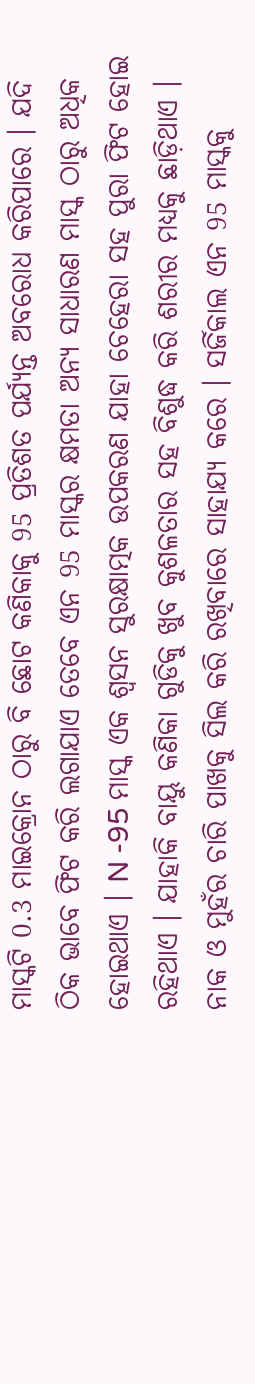ମାସ୍କଟି 0.3 ମାଇକ୍ରୋନ ଠାରୁ ବି ଛୋଟ କଣିକାକୁ 95 ପ୍ରତିଶତ ପର୍ଯ୍ୟନ୍ତ ଅବରୋଧ କରିପାରେ । ଯଦି ଠିକ ଭାବେ ଫିଟ କରି ଲଗାଯାଏ ତେବେ ଏନ 95 ମାସ୍କର କ୍ଷମତା ଅନ୍ୟ ସାଧାରଣ ମାସ୍କ ଠାରୁ ଅଧିକ ହୋଇଥାଏ । N -95 ମାସ୍କ ଏକ ଶ୍ୱସନ ସୁରକ୍ଷାତ୍ମକ ଉପକରଣ ଯାହା ଚେହେରା ସହ ପୁରା ଫିଟ ହୋଇ ରହିଥାଏ । ଯାହାକି ବାୟୁ କଣିକା ଗୁଡିକୁ ଖୁବ କୁଶଳତାର ସହ ବିଶୁଦ୍ଧ କରି ଶରୀର ମଧ୍ୟକୁ ଛାଡ଼ିଥାଏ । ନାକ ଓ ମୁହଁର ଚାରି ପାଖକୁ ସିଲ କରି ରଖିବାରେ ସାହାଯ୍ୟ କରେ । ସର୍ଜିକାଲ ଏନ 95 ମାସ୍କକୁ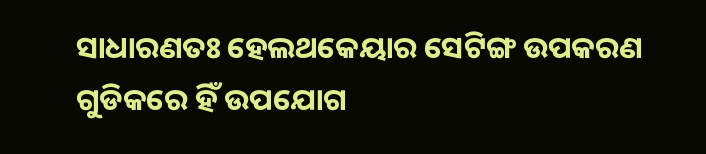ସାଧାରଣତଃ ହେଲଥକେୟାର ସେଟିଙ୍ଗ ଉପକରଣ ଗୁଡିକରେ ହିଁ ଉପଯୋଗ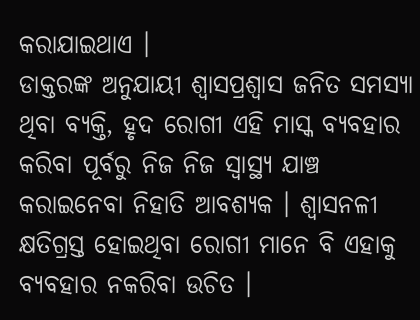କରାଯାଇଥାଏ ।
ଡାକ୍ତରଙ୍କ ଅନୁଯାୟୀ ଶ୍ଵାସପ୍ରଶ୍ୱାସ ଜନିତ ସମସ୍ୟା ଥିବା ବ୍ୟକ୍ତି, ହୃଦ ରୋଗୀ ଏହି ମାସ୍କ ବ୍ୟବହାର କରିବା ପୂର୍ବରୁ ନିଜ ନିଜ ସ୍ୱାସ୍ଥ୍ୟ ଯାଞ୍ଚ କରାଇନେବା ନିହାତି ଆବଶ୍ୟକ । ଶ୍ୱାସନଳୀ କ୍ଷତିଗ୍ରସ୍ତ ହୋଇଥିବା ରୋଗୀ ମାନେ ବି ଏହାକୁ ବ୍ୟବହାର ନକରିବା ଉଚିତ ।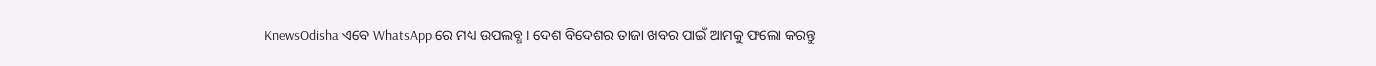KnewsOdisha ଏବେ WhatsApp ରେ ମଧ୍ୟ ଉପଲବ୍ଧ । ଦେଶ ବିଦେଶର ତାଜା ଖବର ପାଇଁ ଆମକୁ ଫଲୋ କରନ୍ତୁ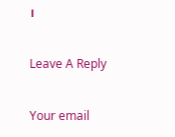।

Leave A Reply

Your email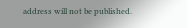address will not be published.